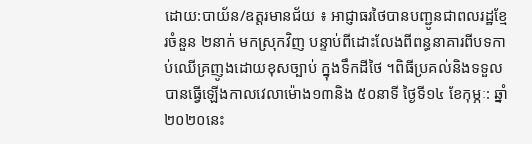ដោយ:បាយ័ន/ឧត្តរមានជ័យ ៖ អាជ្ញាធរថៃបានបញ្ជូនជាពលរដ្ឋខ្មែរចំនួន ២នាក់ មកស្រុកវិញ បន្ទាប់ពីដោះលែងពីពន្ធនាគារពីបទកាប់ឈើគ្រញូងដោយខុសច្បាប់ ក្នុងទឹកដីថៃ ។ពិធីប្រគល់និងទទួល បានធ្វើឡើងកាលវេលាម៉ោង១៣និង ៥០នាទី ថ្ងៃទី១៤ ខែកុម្ភៈ: ឆ្នាំ២០២០នេះ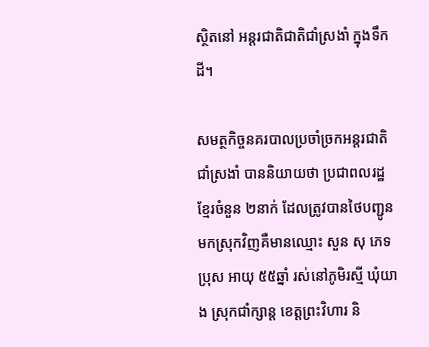ស្ថិតនៅ អន្តរជាតិជាតិជាំស្រងាំ ក្នុងទឹកដី។

សមត្ថកិច្ចនគរបាលប្រចាំច្រកអន្តរជាតិជាំស្រងាំ បាននិយាយថា ប្រជាពលរដ្ឋខ្មែរចំនួន ២នាក់ ដែលត្រូវបានថៃបញ្ជូនមកស្រុកវិញគឺមានឈ្មោះ សួន សុ ភេទប្រុស អាយុ ៥៥ឆ្នាំ រស់នៅភូមិរស្មី ឃុំយាង ស្រុកជាំក្សាន្ត ខេត្តព្រះវិហារ និ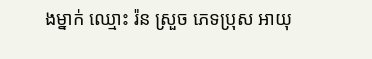ងម្នាក់ ឈ្មោះ រ៉ន ស្រួច ភេទប្រុស អាយុ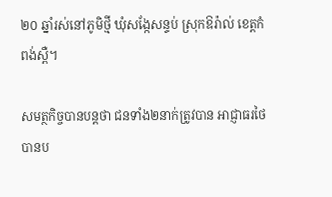២០ ឆ្នាំរស់នៅភូមិថ្មី ឃុំសង្កែសន្ទប់ ស្រុកឱរ៉ាល់ ខេត្តកំពង់ស្ពឺ។

សមត្ថកិច្ចបានបន្តថា ជនទាំង២នាក់ត្រូវបាន អាជ្ញាធរថៃបានប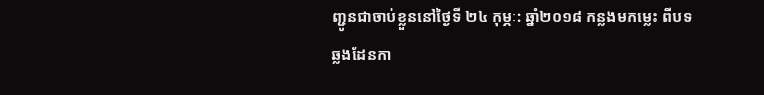ញ្ជូនជាចាប់ខ្លួននៅថ្ងៃទី ២៤ កុម្ភៈ: ឆ្នាំ២០១៨ កន្លងមកម្លេះ ពីបទឆ្លងដែនកា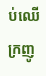ប់ឈើក្រញូ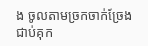ង ចូលតាមច្រកចាក់ច្រែង ជាប់គុក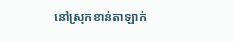នៅស្រុកខាន់តាឡាក់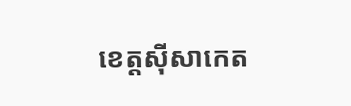ខេត្តស៊ីសាកេត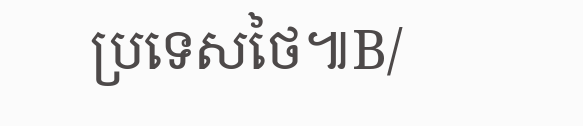ប្រទេសថៃ៕B/